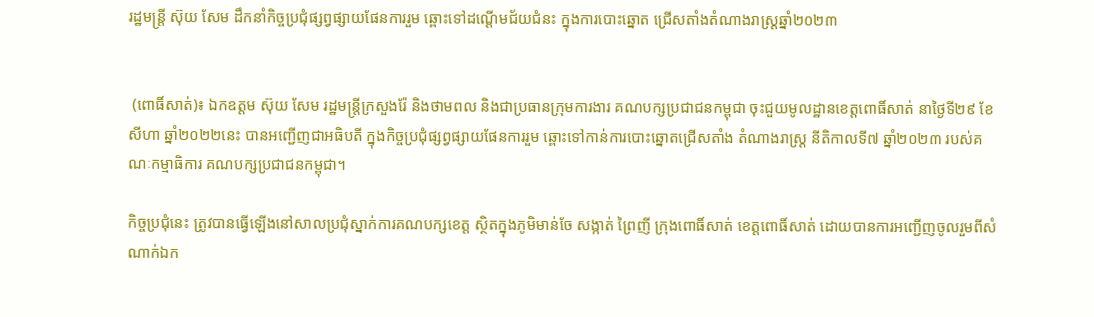រដ្ឋមន្ត្រី ស៊ុយ សែម ដឹកនាំកិច្ចប្រជុំផ្សព្វផ្សាយផែនការរួម ឆ្ពោះទៅដណ្ដើមជ័យជំនះ ក្នុងការបោះឆ្នោត ជ្រើសតាំងតំណាងរាស្ត្រឆ្នាំ២០២៣


 (ពោធិ៍សាត់)៖ ឯកឧត្តម ស៊ុយ សែម រដ្ឋមន្ត្រីក្រសួងរ៉ែ និងថាមពល និងជាប្រធានក្រុមការងារ គណបក្សប្រជាជនកម្ពុជា ចុះជួយមូលដ្ឋានខេត្តពោធិ៍សាត់ នាថ្ងៃទី២៩ ខែសីហា ឆ្នាំ២០២២នេះ បានអញ្ជើញជាអធិបតី ក្នុងកិច្ចប្រជុំផ្សព្វផ្សាយផែនការរួម ឆ្ពោះទៅកាន់ការបោះឆ្នោតជ្រើសតាំង តំណាងរាស្ត្រ នីតិកាលទី៧ ឆ្នាំ២០២៣ របស់គណៈកម្មាធិការ គណបក្សប្រជាជនកម្ពុជា។

កិច្ចប្រជុំនេះ ត្រូវបានធ្វើឡើងនៅសាលប្រជុំស្នាក់ការគណបក្សខេត្ត ស្ថិតក្នុងភូមិមាន់ចែ សង្កាត់ ព្រៃញី ក្រុងពោធិ៍សាត់ ខេត្តពោធិ៍សាត់ ដោយបានការអញ្ជើញចូលរួមពីសំណាក់ឯក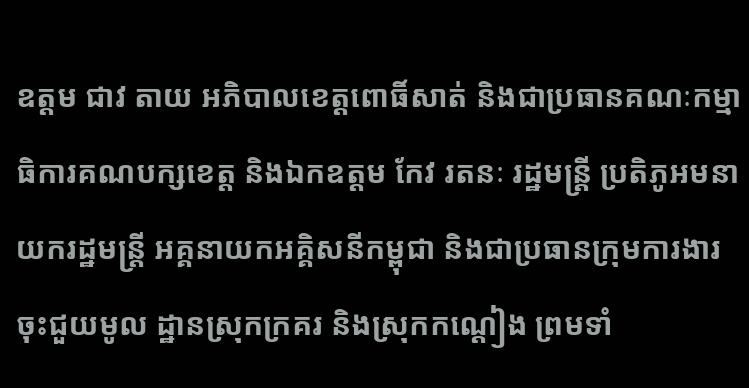ឧត្តម ជាវ តាយ អភិបាលខេត្តពោធិ៍សាត់ និងជាប្រធានគណៈកម្មាធិការគណបក្សខេត្ត និងឯកឧត្តម កែវ រតនៈ រដ្ឋមន្ត្រី ប្រតិភូអមនាយករដ្ឋមន្ត្រី អគ្គនាយកអគ្គិសនីកម្ពុជា និងជាប្រធានក្រុមការងារ ចុះជួយមូល ដ្ឋានស្រុកក្រគរ និងស្រុកកណ្តៀង ព្រមទាំ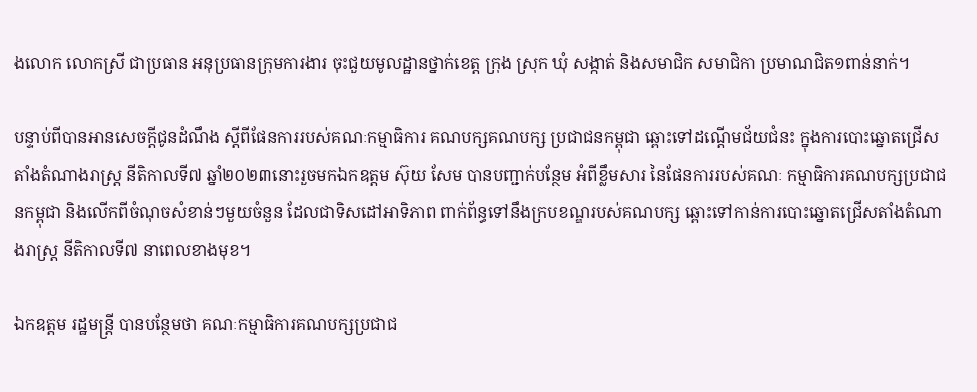ងលោក លោកស្រី ជាប្រធាន អនុប្រធានក្រុមការងារ ចុះជួយមូលដ្ឋានថ្នាក់ខេត្ត ក្រុង ស្រុក ឃុំ សង្កាត់ និងសមាជិក សមាជិកា ប្រមាណជិត១ពាន់នាក់។

បន្ទាប់ពីបានអានសេចក្តីជូនដំណឹង ស្តីពីផែនការរបស់គណៈកម្មាធិការ គណបក្សគណបក្ស ប្រជាជនកម្ពុជា ឆ្ពោះទៅដណ្ដើមជ័យជំនះ ក្នុងការបោះឆ្នោតជ្រើសតាំងតំណាងរាស្ត្រ នីតិកាលទី៧ ឆ្នាំ២០២៣នោះរួចមកឯកឧត្តម ស៊ុយ សែម បានបញ្ជាក់បន្ថែម អំពីខ្លឹមសារ នៃផែនការរបស់គណៈ កម្មាធិការគណបក្សប្រជាជនកម្ពុជា និងលើកពីចំណុចសំខាន់ៗមួយចំនួន ដែលជាទិសដៅអាទិភាព ពាក់ព័ន្ធទៅនឹងក្របខណ្ឌរបស់គណបក្ស ឆ្ពោះទៅកាន់ការបោះឆ្នោតជ្រើសតាំងតំណាងរាស្រ្ត នីតិកាលទី៧ នាពេលខាងមុខ។

ឯកឧត្តម រដ្ឋមន្ត្រី បានបន្ថែមថា គណៈកម្មាធិការគណបក្សប្រជាជ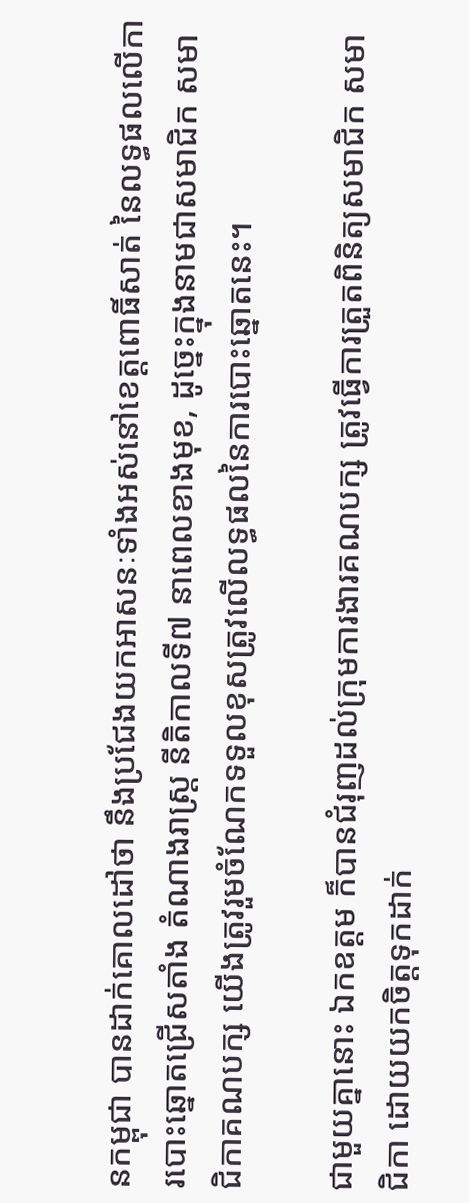នកម្ពុជា បានដាក់គោលដៅថា នឹងប្រជែងយកអាសនៈទាំងអស់នៅខេត្តពោធិ៍សាត់ នៃលទ្ធផលលើការបោះឆ្នោតជ្រើសតាំង តំណាងរាស្រ្ត នីតិកាលទី៧ នាពេលខាងមុខ, ដូច្នេះក្នុងនាមជាសមាជិក សមាជិកាគណបក្ស យើងត្រូវរួមចំណែកទទួលខុសត្រូវលើលទ្ធផលនៃការបោះឆ្នោតនេះ។

ជាមួយគ្នានោះ ឯកឧត្តម ក៏បានជំរុញដល់ក្រុមការងារគណបក្ស ត្រូវធ្វើការត្រួតពិនិត្យសមាជិក សមាជិកា ដោយយកចិត្តទុកដាក់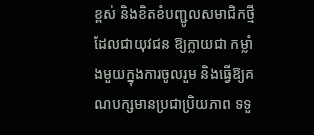ខ្ពស់ និងខិតខំបញ្ជូលសមាជិកថ្មី ដែលជាយុវជន ឱ្យក្លាយជា កម្លាំងមួយក្នុងការចូលរួម និងធ្វើឱ្យគណបក្សមានប្រជាប្រិយភាព ទទួ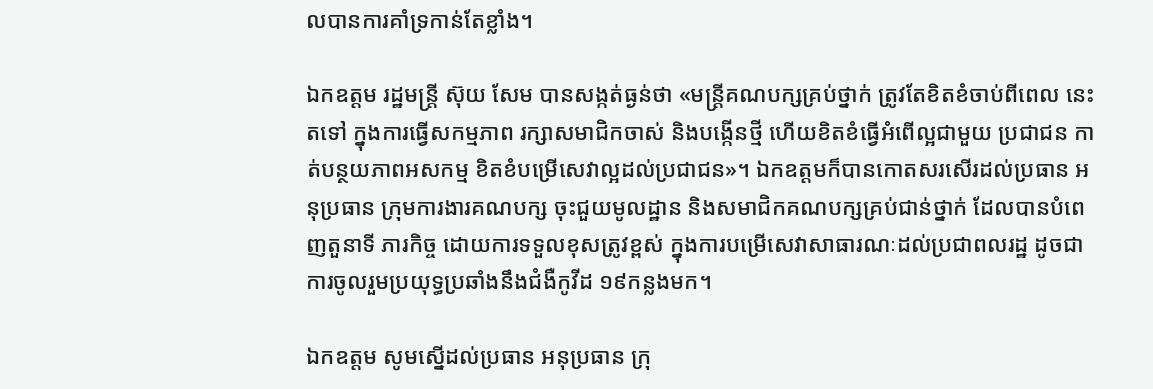លបានការគាំទ្រកាន់តែខ្លាំង។

ឯកឧត្តម រដ្ឋមន្ត្រី ស៊ុយ សែម បានសង្កត់ធ្ងន់ថា «មន្ត្រីគណបក្សគ្រប់ថ្នាក់ ត្រូវតែខិតខំចាប់ពីពេល នេះតទៅ ក្នុងការធ្វើសកម្មភាព រក្សាសមាជិកចាស់ និងបង្កើនថ្មី ហើយខិតខំធ្វើអំពើល្អជាមួយ ប្រជាជន កាត់បន្ថយភាពអសកម្ម ខិតខំបម្រើសេវាល្អដល់ប្រជាជន»។ ឯកឧត្តមក៏បានកោតសរសើរដល់ប្រធាន អនុប្រធាន ក្រុមការងារគណបក្ស ចុះជួយមូលដ្ឋាន និងសមាជិកគណបក្សគ្រប់ជាន់ថ្នាក់ ដែលបានបំពេញតួនាទី ភារកិច្ច ដោយការទទួលខុសត្រូវខ្ពស់ ក្នុងការបម្រើសេវាសាធារណៈដល់ប្រជាពលរដ្ឋ ដូចជាការចូលរួមប្រយុទ្ធប្រឆាំងនឹងជំងឺកូវីដ ១៩កន្លងមក។

ឯកឧត្តម សូមស្នើដល់ប្រធាន អនុប្រធាន ក្រុ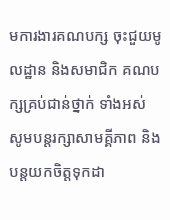មការងារគណបក្ស ចុះជួយមូលដ្ឋាន និងសមាជិក គណបក្សគ្រប់ជាន់ថ្នាក់ ទាំងអស់ សូមបន្តរក្សាសាមគ្គីភាព និងបន្តយកចិត្តទុកដា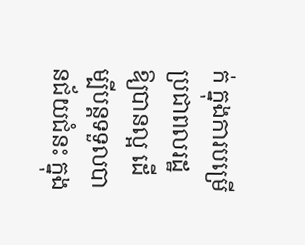ក់ ក្នុងការបម្រើ ប្រជាពលរដ្ឋឱ្យបានល្អ ដើម្បីបន្តទទួលបានជ័យជំនះ ក្នុង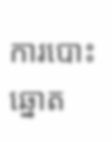ការបោះឆ្នោត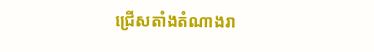ជ្រើសតាំងតំណាងរា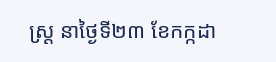ស្ដ្រ នាថ្ងៃទី២៣ ខែកក្កដា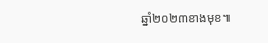ឆ្នាំ២០២៣ខាងមុខ៕